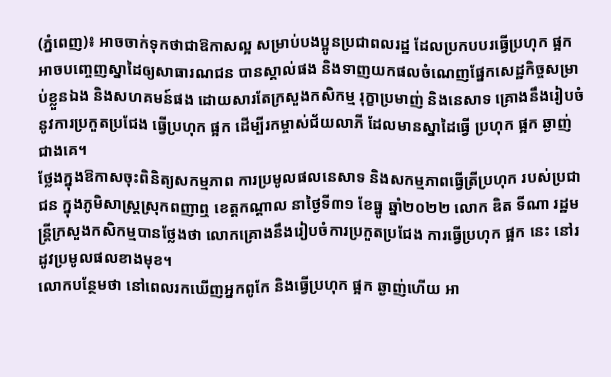(ភ្នំពេញ)៖ អាចចាក់ទុកថាជាឱកាសល្អ សម្រាប់បងប្អូនប្រជាពលរដ្ឋ ដែលប្រកបបរធ្វើប្រហុក ផ្អក អាចបញ្ចេញស្នាដៃឲ្យសាធារណជន បានស្គាល់ផង និងទាញយកផលចំណេញផ្នែកសេដ្ឋកិច្ចសម្រាប់ខ្លួនឯង និងសហគមន៍ផង ដោយសារតែក្រសួងកសិកម្ម រុក្ខាប្រមាញ់ និងនេសាទ គ្រោងនឹងរៀបចំនូវការប្រកួតប្រជែង ធ្វើប្រហុក ផ្អក ដើម្បីរកម្ចាស់ជ័យលាភី ដែលមានស្នាដៃធ្វើ ប្រហុក ផ្អក ឆ្ងាញ់ជាងគេ។
ថ្លែងក្នុងឱកាសចុះពិនិត្យសកម្មភាព ការប្រមូលផលនេសាទ និងសកម្មភាពធ្វើត្រីប្រហុក របស់ប្រជាជន ក្នុងភូមិសាស្ត្រស្រុកពញាឮ ខេត្តកណ្ដាល នាថ្ងៃទី៣១ ខែធ្នូ ឆ្នាំ២០២២ លោក ឌិត ទីណា រដ្ឋមន្ត្រីក្រសួងកសិកម្មបានថ្លែងថា លោកគ្រោងនឹងរៀបចំការប្រកួតប្រជែង ការធ្វើប្រហុក ផ្អក នេះ នៅរដូវប្រមូលផលខាងមុខ។
លោកបន្ថែមថា នៅពេលរកឃើញអ្នកពូកែ និងធ្វើប្រហុក ផ្អក ឆ្ងាញ់ហើយ អា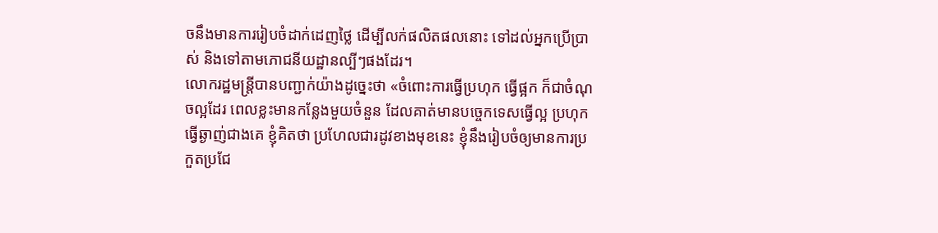ចនឹងមានការរៀបចំដាក់ដេញថ្លៃ ដើម្បីលក់ផលិតផលនោះ ទៅដល់អ្នកប្រើប្រាស់ និងទៅតាមភោជនីយដ្ឋានល្បីៗផងដែរ។
លោករដ្ឋមន្ត្រីបានបញ្ជាក់យ៉ាងដូច្នេះថា «ចំពោះការធ្វើប្រហុក ធ្វើផ្អក ក៏ជាចំណុចល្អដែរ ពេលខ្លះមានកន្លែងមួយចំនួន ដែលគាត់មានបច្ចេកទេសធ្វើល្អ ប្រហុក ធ្វើឆ្ងាញ់ជាងគេ ខ្ញុំគិតថា ប្រហែលជារដូវខាងមុខនេះ ខ្ញុំនឹងរៀបចំឲ្យមានការប្រកួតប្រជែ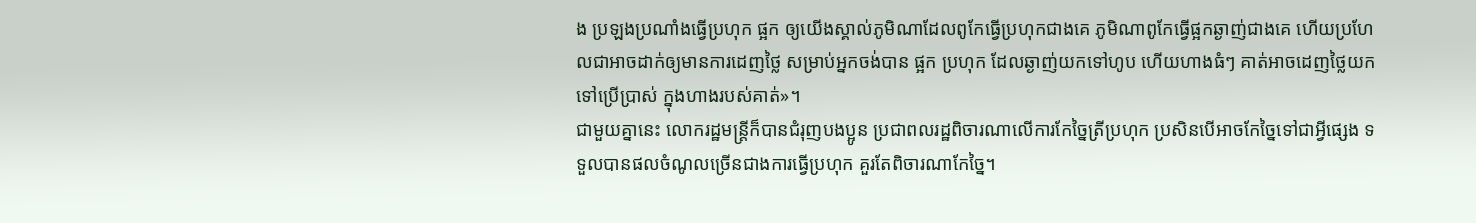ង ប្រឡងប្រណាំងធ្វើប្រហុក ផ្អក ឲ្យយើងស្គាល់ភូមិណាដែលពូកែធ្វើប្រហុកជាងគេ ភូមិណាពូកែធ្វើផ្អកឆ្ងាញ់ជាងគេ ហើយប្រហែលជាអាចដាក់ឲ្យមានការដេញថ្លៃ សម្រាប់អ្នកចង់បាន ផ្អក ប្រហុក ដែលឆ្ងាញ់យកទៅហូប ហើយហាងធំៗ គាត់អាចដេញថ្លៃយកទៅប្រើប្រាស់ ក្នុងហាងរបស់គាត់»។
ជាមួយគ្នានេះ លោករដ្ឋមន្ត្រីក៏បានជំរុញបងប្អូន ប្រជាពលរដ្ឋពិចារណាលើការកែច្នៃត្រីប្រហុក ប្រសិនបើអាចកែច្នៃទៅជាអ្វីផ្សេង ទទួលបានផលចំណូលច្រើនជាងការធ្វើប្រហុក គួរតែពិចារណាកែច្នៃ។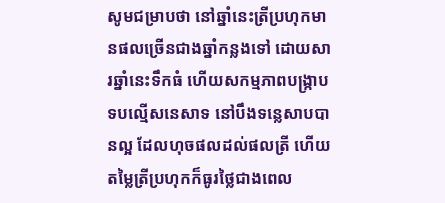សូមជម្រាបថា នៅឆ្នាំនេះត្រីប្រហុកមានផលច្រើនជាងឆ្នាំកន្លងទៅ ដោយសារឆ្នាំនេះទឹកធំ ហើយសកម្មភាពបង្ក្រាបទបល្មើសនេសាទ នៅបឹងទន្លេសាបបានល្អ ដែលហុចផលដល់ផលត្រី ហើយតម្លៃត្រីប្រហុកក៏ធូរថ្លៃជាងពេល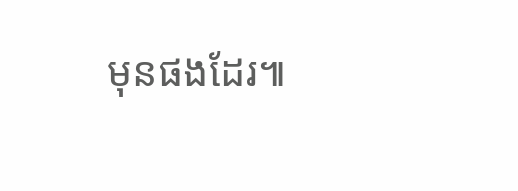មុនផងដែរ៕